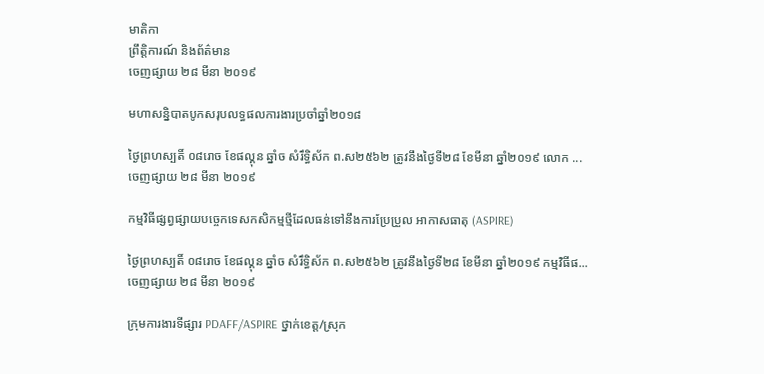មាតិកា
ព្រឹត្តិការណ៍ និងព័ត៌មាន
ចេញផ្សាយ ២៨ មីនា ២០១៩

មហាសន្និបាតបូកសរុបលទ្ធផលការងារប្រចាំឆ្នាំ២០១៨

ថ្ងៃព្រហស្បតិ៍ ០៨រោច ខែផល្គុន ឆ្នាំច សំរឹទ្ធិស័ក ព.ស២៥៦២ ត្រូវនឹងថ្ងៃទី២៨ ខែមីនា ឆ្នាំ២០១៩ លោក ...
ចេញផ្សាយ ២៨ មីនា ២០១៩

កម្មវិធីផ្សព្វផ្សាយបច្ចេកទេសកសិកម្មថ្មីដែលធន់ទៅនឹងការប្រែប្រួល អាកាសធាតុ (ASPIRE)

ថ្ងៃព្រហស្បតិ៍ ០៨រោច ខែផល្គុន ឆ្នាំច សំរឹទ្ធិស័ក ព.ស២៥៦២ ត្រូវនឹងថ្ងៃទី២៨ ខែមីនា ឆ្នាំ២០១៩ កម្មវិធីផ...
ចេញផ្សាយ ២៨ មីនា ២០១៩

ក្រុមការងារទីផ្សារ PDAFF/ASPIRE ថ្នាក់ខេត្ត/ស្រុក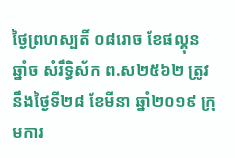ថ្ងៃព្រហស្បតិ៍ ០៨រោច ខែផល្គុន ឆ្នាំច សំរឹទ្ធិស័ក ព.ស២៥៦២ ត្រូវនឹងថ្ងៃទី២៨ ខែមីនា ឆ្នាំ២០១៩ ក្រុមការ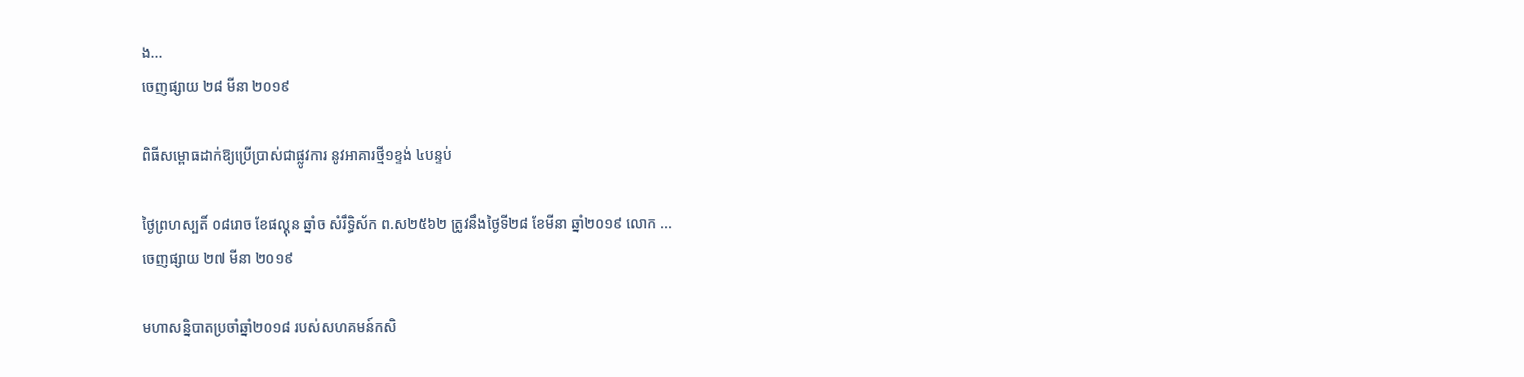ង...
ចេញផ្សាយ ២៨ មីនា ២០១៩

ពិធីសម្ពោធដាក់ឱ្យប្រើប្រាស់ជាផ្លូវការ នូវអាគារថ្មី១ខ្ទង់ ៤បន្ទប់

ថ្ងៃព្រហស្បតិ៍ ០៨រោច ខែផល្គុន ឆ្នាំច សំរឹទ្ធិស័ក ព.ស២៥៦២ ត្រូវនឹងថ្ងៃទី២៨ ខែមីនា ឆ្នាំ២០១៩ លោក ...
ចេញផ្សាយ ២៧ មីនា ២០១៩

មហាសន្និបាតប្រចាំឆ្នាំ២០១៨ របស់សហគមន៍កសិ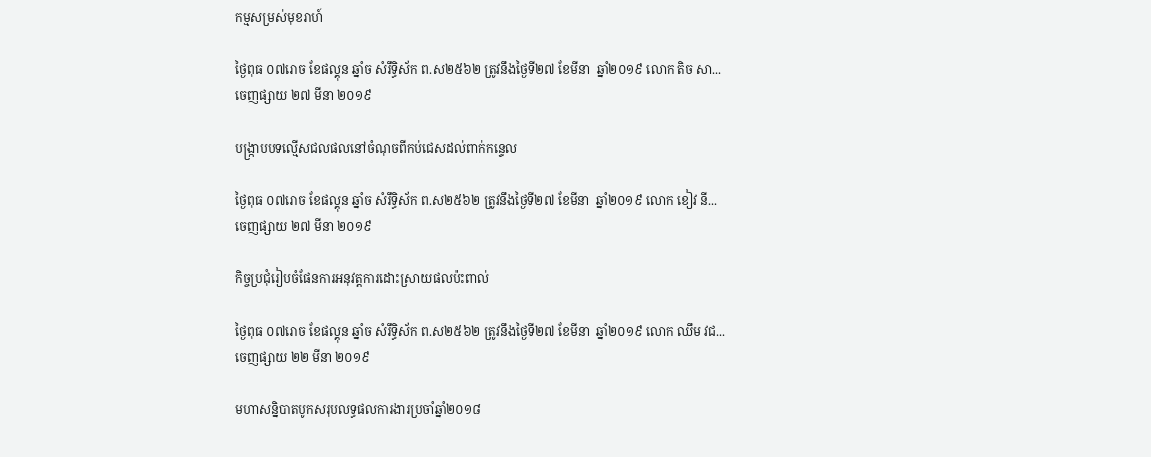កម្មសម្រស់មុខរាហ៍

ថ្ងៃពុធ ០៧រោច ខែផល្គុន ឆ្នាំច សំរឹទ្ធិស័ក ព.ស២៥៦២ ត្រូវនឹងថ្ងៃទី២៧ ខែមីនា  ឆ្នាំ២០១៩ លោក តិច សា...
ចេញផ្សាយ ២៧ មីនា ២០១៩

បង្ក្រាបបទល្មើសជលផលនៅចំណុចពីកប់ជេសដល់ពាក់កន្ទេល

ថ្ងៃពុធ ០៧រោច ខែផល្គុន ឆ្នាំច សំរឹទ្ធិស័ក ព.ស២៥៦២ ត្រូវនឹងថ្ងៃទី២៧ ខែមីនា  ឆ្នាំ២០១៩ លោក ខៀវ នី...
ចេញផ្សាយ ២៧ មីនា ២០១៩

កិច្ចប្រជុំរៀបចំផែនការអនុវត្តការដោះស្រាយផលប៉ះពាល់

ថ្ងៃពុធ ០៧រោច ខែផល្គុន ឆ្នាំច សំរឹទ្ធិស័ក ព.ស២៥៦២ ត្រូវនឹងថ្ងៃទី២៧ ខែមីនា  ឆ្នាំ២០១៩ លោក ឈឹម វជ...
ចេញផ្សាយ ២២ មីនា ២០១៩

មហាសន្និបាតបូកសរុបលទ្ធផលការងារប្រចាំឆ្នាំ២០១៨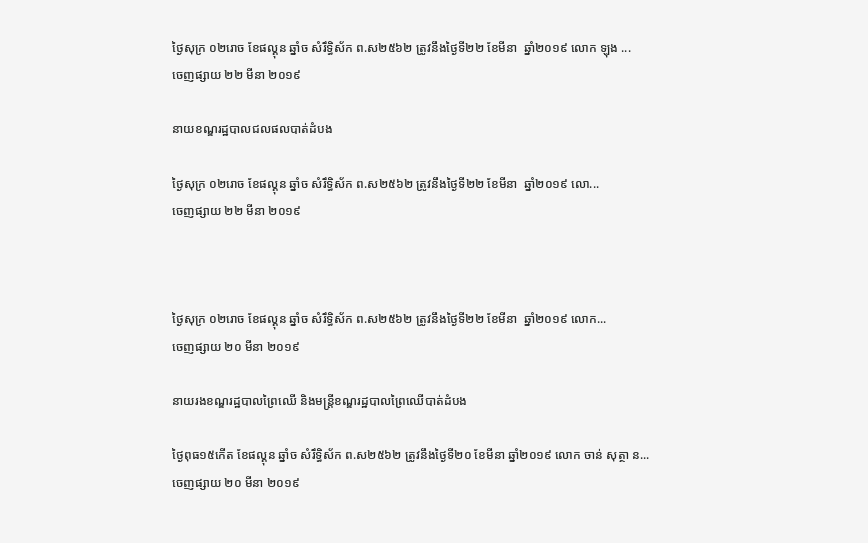ថ្ងៃសុក្រ ០២រោច ខែផល្គុន ឆ្នាំច សំរឹទ្ធិស័ក ព.ស២៥៦២ ត្រូវនឹងថ្ងៃទី២២ ខែមីនា  ឆ្នាំ២០១៩ លោក ឡុង ...
ចេញផ្សាយ ២២ មីនា ២០១៩

នាយខណ្ឌរដ្ឋបាលជលផលបាត់ដំបង

ថ្ងៃសុក្រ ០២រោច ខែផល្គុន ឆ្នាំច សំរឹទ្ធិស័ក ព.ស២៥៦២ ត្រូវនឹងថ្ងៃទី២២ ខែមីនា  ឆ្នាំ២០១៩ លោ...
ចេញផ្សាយ ២២ មីនា ២០១៩



ថ្ងៃសុក្រ ០២រោច ខែផល្គុន ឆ្នាំច សំរឹទ្ធិស័ក ព.ស២៥៦២ ត្រូវនឹងថ្ងៃទី២២ ខែមីនា  ឆ្នាំ២០១៩ លោក...
ចេញផ្សាយ ២០ មីនា ២០១៩

នាយរងខណ្ឌរដ្ឋបាលព្រៃឈើ និងមន្រ្តីខណ្ឌរដ្ឋបាលព្រៃឈើបាត់ដំបង

ថ្ងៃពុធ១៥កើត ខែផល្គុន ឆ្នាំច សំរឹទ្ធិស័ក ព.ស២៥៦២ ត្រូវនឹងថ្ងៃទី២០ ខែមីនា ឆ្នាំ២០១៩ លោក ចាន់ សុត្ថា ន...
ចេញផ្សាយ ២០ មីនា ២០១៩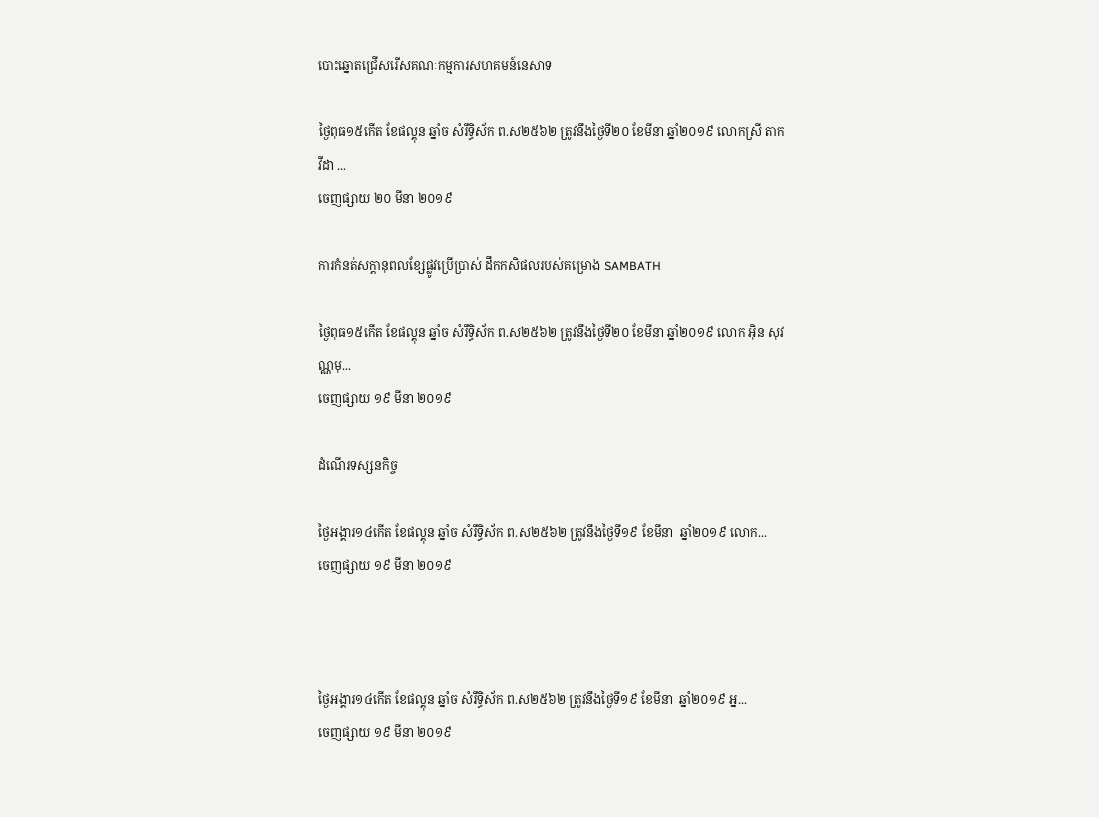បោះឆ្នោតជ្រើសរើសគណៈកម្មការសហគមន៍នេសាទ

ថ្ងៃពុធ១៥កើត ខែផល្គុន ឆ្នាំច សំរឹទ្ធិស័ក ព.ស២៥៦២ ត្រូវនឹងថ្ងៃទី២០ ខែមីនា ឆ្នាំ២០១៩ លោកស្រី តាក វីដា ...
ចេញផ្សាយ ២០ មីនា ២០១៩

ការកំនត់សក្តានុពលខ្សែផ្លូវប្រើប្រាស់ ដឹកកសិផលរបស់គម្រោង SAMBATH

ថ្ងៃពុធ១៥កើត ខែផល្គុន ឆ្នាំច សំរឹទ្ធិស័ក ព.ស២៥៦២ ត្រូវនឹងថ្ងៃទី២០ ខែមីនា ឆ្នាំ២០១៩ លោក អ៊ិន សុវណ្ណមុ...
ចេញផ្សាយ ១៩ មីនា ២០១៩

ដំណើរទស្សនកិច្ច

ថ្ងៃអង្គារ១៤កើត ខែផល្គុន ឆ្នាំច សំរឹទ្ធិស័ក ព.ស២៥៦២ ត្រូវនឹងថ្ងៃទី១៩ ខែមីនា  ឆ្នាំ២០១៩ លោក...
ចេញផ្សាយ ១៩ មីនា ២០១៩



ថ្ងៃអង្គារ១៤កើត ខែផល្គុន ឆ្នាំច សំរឹទ្ធិស័ក ព.ស២៥៦២ ត្រូវនឹងថ្ងៃទី១៩ ខែមីនា  ឆ្នាំ២០១៩ អ្ន...
ចេញផ្សាយ ១៩ មីនា ២០១៩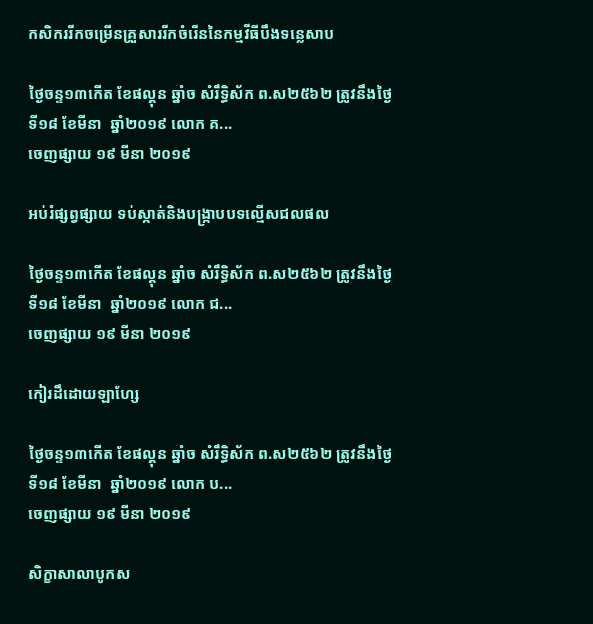កសិកររីកចម្រើនគ្រួសាររីកចំរើននៃកម្មវីធីបឹងទន្លេសាប

ថ្ងៃចន្ទ១៣កើត ខែផល្គុន ឆ្នាំច សំរឹទ្ធិស័ក ព.ស២៥៦២ ត្រូវនឹងថ្ងៃទី១៨ ខែមីនា  ឆ្នាំ២០១៩ លោក គ...
ចេញផ្សាយ ១៩ មីនា ២០១៩

អប់រំផ្សព្វផ្សាយ ទប់ស្កាត់និងបង្ក្រាបបទល្មើសជលផល

ថ្ងៃចន្ទ១៣កើត ខែផល្គុន ឆ្នាំច សំរឹទ្ធិស័ក ព.ស២៥៦២ ត្រូវនឹងថ្ងៃទី១៨ ខែមីនា  ឆ្នាំ២០១៩ លោក ជ...
ចេញផ្សាយ ១៩ មីនា ២០១៩

កៀរដឹដោយឡាហ្សែ

ថ្ងៃចន្ទ១៣កើត ខែផល្គុន ឆ្នាំច សំរឹទ្ធិស័ក ព.ស២៥៦២ ត្រូវនឹងថ្ងៃទី១៨ ខែមីនា  ឆ្នាំ២០១៩ លោក ប...
ចេញផ្សាយ ១៩ មីនា ២០១៩

សិក្ខាសាលាបូកស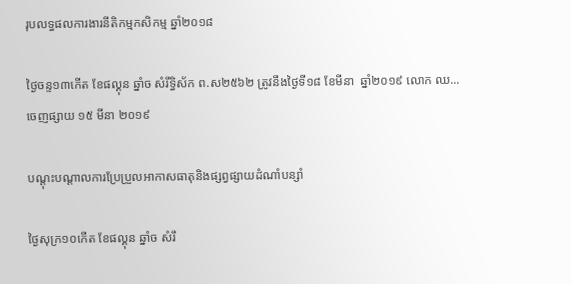រុបលទ្ធផលការងារនីតិកម្មកសិកម្ម ឆ្នាំ២០១៨

ថ្ងៃចន្ទ១៣កើត ខែផល្គុន ឆ្នាំច សំរឹទ្ធិស័ក ព.ស២៥៦២ ត្រូវនឹងថ្ងៃទី១៨ ខែមីនា  ឆ្នាំ២០១៩ លោក ឈ...
ចេញផ្សាយ ១៥ មីនា ២០១៩

បណ្តុះបណ្តាលការប្រែប្រួលអាកាសធាតុនិងផ្សព្វផ្សាយដំណាំបន្សាំ

ថ្ងៃសុក្រ១០កើត ខែផល្គុន ឆ្នាំច សំរឹ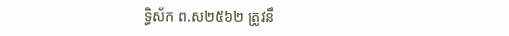ទ្ធិស័ក ព.ស២៥៦២ ត្រូវនឹ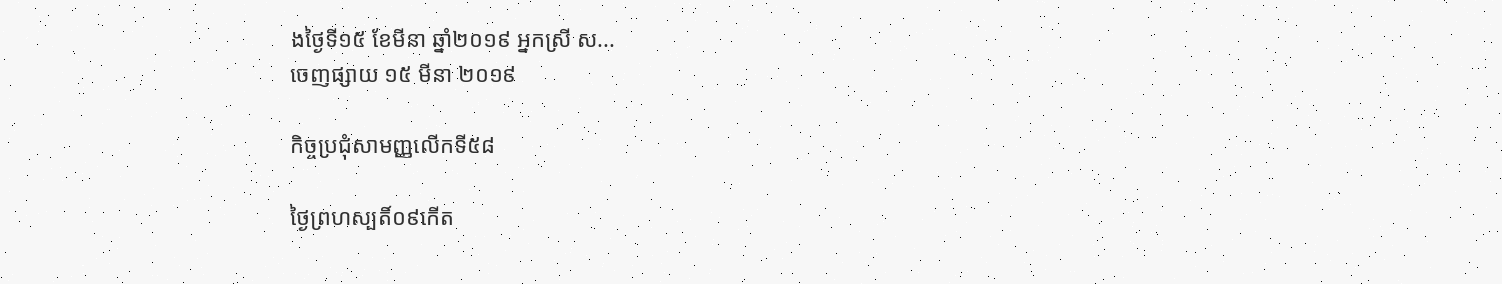ងថ្ងៃទី១៥ ខែមីនា ឆ្នាំ២០១៩ អ្នកស្រី ស...
ចេញផ្សាយ ១៥ មីនា ២០១៩

កិច្ចប្រជុំសាមញ្ញលើកទី៥៨

ថ្ងៃព្រហស្បតិ៍០៩កើត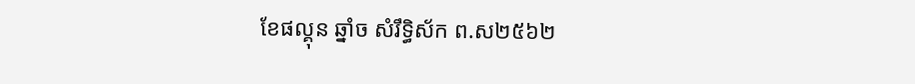ខែផល្គុន ឆ្នាំច សំរឹទ្ធិស័ក ព.ស២៥៦២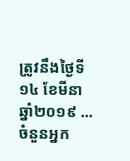ត្រូវនឹងថ្ងៃទី១៤ ខែមីនា  ឆ្នាំ២០១៩ ...
ចំនួនអ្នក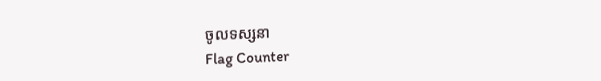ចូលទស្សនា
Flag Counter